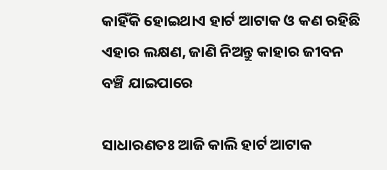କାହିଁକି ହୋଇଥାଏ ହାର୍ଟ ଆଟାକ ଓ କଣ ରହିଛି ଏହାର ଲକ୍ଷଣ, ଜାଣି ନିଅନ୍ତୁ କାହାର ଜୀବନ ବଞ୍ଚି ଯାଇପାରେ

ସାଧାରଣତଃ ଆଜି କାଲି ହାର୍ଟ ଆଟାକ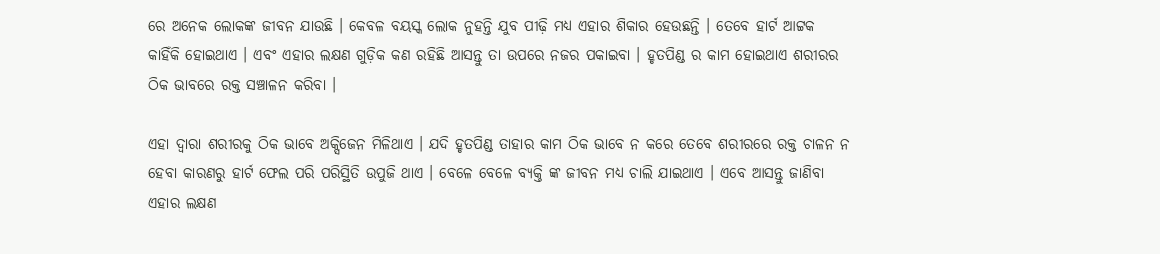ରେ ଅନେକ ଲୋକଙ୍କ ଜୀବନ ଯାଉଛି । କେବଳ ବୟସ୍କ ଲୋକ ନୁହନ୍ତି ଯୁବ ପୀଢ଼ି ମଧ୍ୟ ଏହାର ଶିକାର ହେଉଛନ୍ତି । ତେବେ ହାର୍ଟ ଆଟ୍ଟକ କାହିଁକି ହୋଇଥାଏ । ଏବଂ ଏହାର ଲକ୍ଷଣ ଗୁଡ଼ିକ କଣ ରହିଛି ଆସନ୍ତୁ ତା ଉପରେ ନଜର ପକାଇବା । ହୃତପିଣ୍ଡ ର କାମ ହୋଇଥାଏ ଶରୀରର ଠିକ ଭାବରେ ରକ୍ତ ସଞ୍ଚାଳନ କରିବା ।

ଏହା ଦ୍ଵାରା ଶରୀରକୁ ଠିକ ଭାବେ ଅକ୍ସିଜେନ ମିଳିଥାଏ । ଯଦି ହୃତପିଣ୍ଡ ତାହାର କାମ ଠିକ ଭାବେ ନ କରେ ତେବେ ଶରୀରରେ ରକ୍ତ ଚାଳନ ନ ହେବା କାରଣରୁ ହାର୍ଟ ଫେଲ ପରି ପରିସ୍ଥିତି ଉପୁଜି ଥାଏ । ବେଳେ ବେଳେ ବ୍ୟକ୍ତି ଙ୍କ ଜୀବନ ମଧ୍ୟ ଚାଲି ଯାଇଥାଏ । ଏବେ ଆସନ୍ତୁ ଜାଣିବା ଏହାର ଲକ୍ଷଣ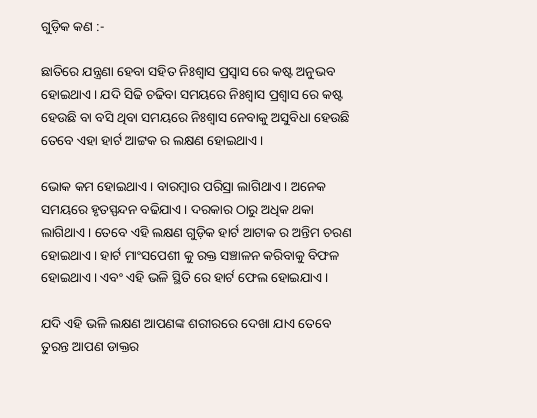ଗୁଡ଼ିକ କଣ :-

ଛାତିରେ ଯନ୍ତ୍ରଣା ହେବା ସହିତ ନିଃଶ୍ୱାସ ପ୍ରସ୍ୱାସ ରେ କଷ୍ଟ ଅନୁଭବ ହୋଇଥାଏ । ଯଦି ସିଢି ଚଢିବା ସମୟରେ ନିଃଶ୍ୱାସ ପ୍ରଶ୍ଵାସ ରେ କଷ୍ଟ ହେଉଛି ବା ବସି ଥିବା ସମୟରେ ନିଃଶ୍ୱାସ ନେବାକୁ ଅସୁବିଧା ହେଉଛି ତେବେ ଏହା ହାର୍ଟ ଆଟ୍ଟକ ର ଲକ୍ଷଣ ହୋଇଥାଏ ।

ଭୋକ କମ ହୋଇଥାଏ । ବାରମ୍ବାର ପରିସ୍ରା ଲାଗିଥାଏ । ଅନେକ ସମୟରେ ହୃତସ୍ପନ୍ଦନ ବଢିଯାଏ । ଦରକାର ଠାରୁ ଅଧିକ ଥକା ଲାଗିଥାଏ । ତେବେ ଏହି ଲକ୍ଷଣ ଗୁଡ଼ିକ ହାର୍ଟ ଆଟାକ ର ଅନ୍ତିମ ଚରଣ ହୋଇଥାଏ । ହାର୍ଟ ମାଂସପେଶୀ କୁ ରକ୍ତ ସଞ୍ଚାଳନ କରିବାକୁ ବିଫଳ ହୋଇଥାଏ । ଏବଂ ଏହି ଭଳି ସ୍ଥିତି ରେ ହାର୍ଟ ଫେଲ ହୋଇଯାଏ ।

ଯଦି ଏହି ଭଳି ଲକ୍ଷଣ ଆପଣଙ୍କ ଶରୀରରେ ଦେଖା ଯାଏ ତେବେ ତୁରନ୍ତ ଆପଣ ଡାକ୍ତର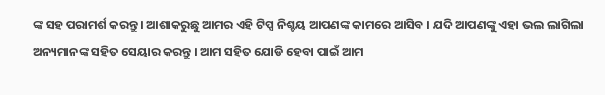ଙ୍କ ସହ ପରାମର୍ଶ କରନ୍ତୁ । ଆଶାକରୁଛୁ ଆମର ଏହି ଟିପ୍ସ ନିଶ୍ଚୟ ଆପଣଙ୍କ କାମରେ ଆସିବ । ଯଦି ଆପଣଙ୍କୁ ଏହା ଭଲ ଲାଗିଲା ଅନ୍ୟମାନଙ୍କ ସହିତ ସେୟାର କରନ୍ତୁ । ଆମ ସହିତ ଯୋଡି ହେବା ପାଇଁ ଆମ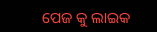ପେଜ କୁ ଲାଇକ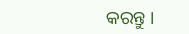କରନ୍ତୁ ।